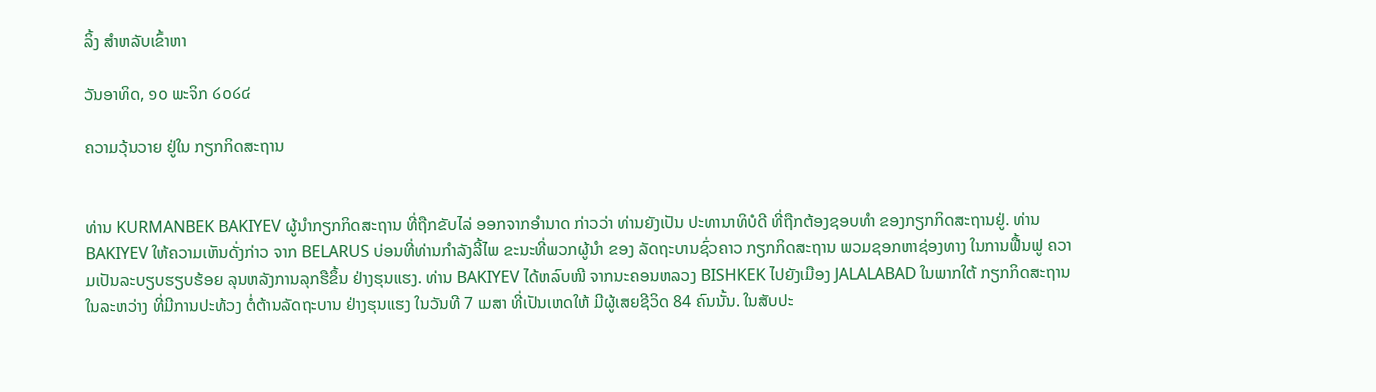ລິ້ງ ສຳຫລັບເຂົ້າຫາ

ວັນອາທິດ, ໑໐ ພະຈິກ ໒໐໒໔

ຄວາມວຸ້ນວາຍ ຢູ່ໃນ ກຽກກິດສະຖານ


ທ່ານ KURMANBEK BAKIYEV ຜູ້ນຳກຽກກິດສະຖານ ທີ່ຖືກຂັບໄລ່ ອອກຈາກອຳນາດ ກ່າວວ່າ ທ່ານຍັງເປັນ ປະທານາທິບໍດີ ທີ່ຖືກຕ້ອງຊອບທຳ ຂອງກຽກກິດສະຖານຢູ່. ທ່ານ BAKIYEV ໃຫ້ຄວາມເຫັນດັ່ງກ່າວ ຈາກ BELARUS ບ່ອນທີ່ທ່ານກຳລັງລີ້ໄພ ຂະນະທີ່ພວກຜູ້ນຳ ຂອງ ລັດຖະບານຊົ່ວຄາວ ກຽກກິດສະຖານ ພວມຊອກຫາຊ່ອງທາງ ໃນການຟື້ນຟູ ຄວາມເປັນລະບຽບຮຽບຮ້ອຍ ລຸນຫລັງການລຸກຮືຂຶ້ນ ຢ່າງຮຸນແຮງ. ທ່ານ BAKIYEV ໄດ້ຫລົບໜີ ຈາກນະຄອນຫລວງ BISHKEK ໄປຍັງເມືອງ JALALABAD ໃນພາກໃຕ້ ກຽກກິດສະຖານ ໃນລະຫວ່າງ ທີ່ມີການປະທ້ວງ ຕໍ່ຕ້ານລັດຖະບານ ຢ່າງຮຸນແຮງ ໃນວັນທີ 7 ເມສາ ທີ່ເປັນເຫດໃຫ້ ມີຜູ້ເສຍຊີວິດ 84 ຄົນນັ້ນ. ໃນສັບປະ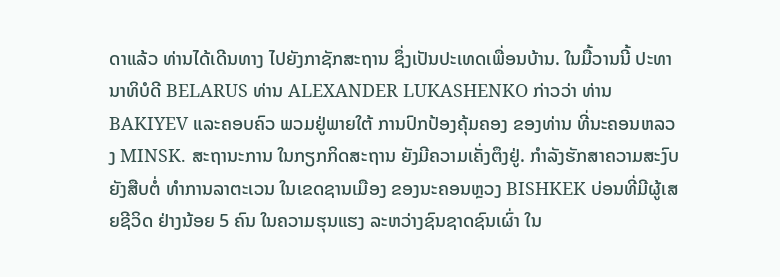ດາແລ້ວ ທ່ານໄດ້ເດີນທາງ ໄປຍັງກາຊັກສະຖານ ຊຶ່ງເປັນປະເທດເພື່ອນບ້ານ. ໃນມື້ວານນີ້ ປະທານາທິບໍດີ BELARUS ທ່ານ ALEXANDER LUKASHENKO ກ່າວວ່າ ທ່ານ BAKIYEV ແລະຄອບຄົວ ພວມຢູ່ພາຍໃຕ້ ການປົກປ້ອງຄຸ້ມຄອງ ຂອງທ່ານ ທີ່ນະຄອນຫລວງ MINSK. ສະຖານະການ ໃນກຽກກິດສະຖານ ຍັງມີຄວາມເຄັ່ງຕຶງຢູ່. ກຳລັງຮັກສາຄວາມສະງົບ ຍັງສືບຕໍ່ ທຳການລາຕະເວນ ໃນເຂດຊານເມືອງ ຂອງນະຄອນຫຼວງ BISHKEK ບ່ອນທີ່ມີຜູ້ເສຍຊີວິດ ຢ່າງນ້ອຍ 5 ຄົນ ໃນຄວາມຮຸນແຮງ ລະຫວ່າງຊົນຊາດຊົນເຜົ່າ ໃນ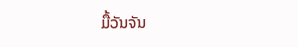ມື້ວັນຈັນ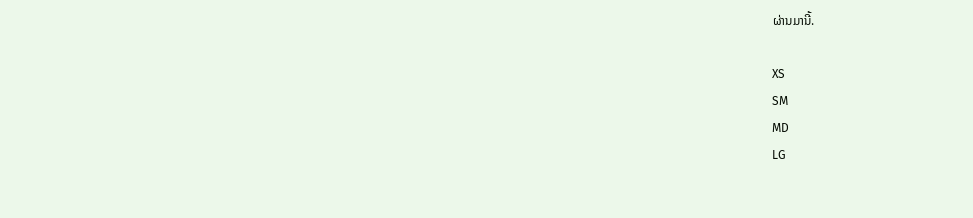ຜ່ານມານີ້.

XS
SM
MD
LG